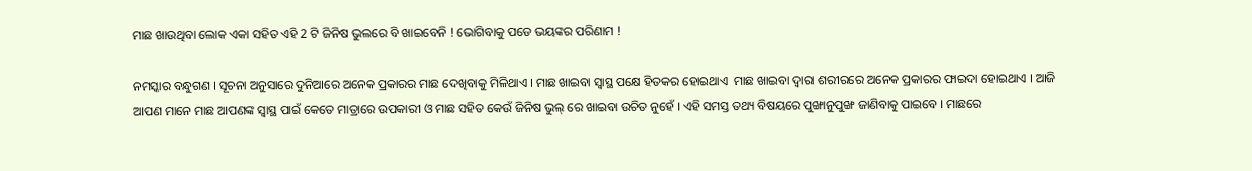ମାଛ ଖାଉଥିବା ଲୋକ ଏକା ସହିତ ଏହି 2 ଟି ଜିନିଷ ଭୁଲରେ ବି ଖାଇବେନି ! ଭୋଗିବାକୁ ପଡେ ଭୟଙ୍କର ପରିଣାମ !

ନମସ୍କାର ବନ୍ଧୁଗଣ । ସୂଚନା ଅନୁସାରେ ଦୁନିଆରେ ଅନେକ ପ୍ରକାରର ମାଛ ଦେଖିବାକୁ ମିଳିଥାଏ । ମାଛ ଖାଇବା ସ୍ଵାସ୍ଥ ପକ୍ଷେ ହିତକର ହୋଇଥାଏ  ମାଛ ଖାଇବା ଦ୍ଵାରା ଶରୀରରେ ଅନେକ ପ୍ରକାରର ଫାଇଦା ହୋଇଥାଏ । ଆଜି ଆପଣ ମାନେ ମାଛ ଆପଣଙ୍କ ସ୍ଵାସ୍ଥ ପାଇଁ କେତେ ମାତ୍ରାରେ ଉପକାରୀ ଓ ମାଛ ସହିତ କେଉଁ ଜିନିଷ ଭୁଲ୍ ରେ ଖାଇବା ଉଚିତ ନୁହେଁ । ଏହି ସମସ୍ତ ତଥ୍ୟ ବିଷୟରେ ପୁଙ୍ଖାନୁପୁଙ୍ଖ ଜାଣିବାକୁ ପାଇବେ । ମାଛରେ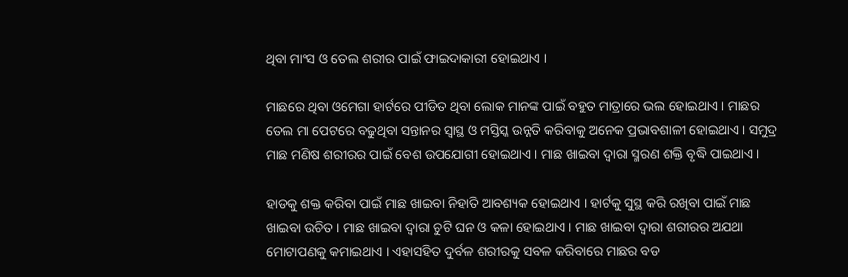ଥିବା ମାଂସ ଓ ତେଲ ଶରୀର ପାଇଁ ଫାଇଦାକାରୀ ହୋଇଥାଏ ।

ମାଛରେ ଥିବା ଓମେଗା ହାର୍ଟରେ ପୀଡିତ ଥିବା ଲୋକ ମାନଙ୍କ ପାଇଁ ବହୁତ ମାତ୍ରାରେ ଭଲ ହୋଇଥାଏ । ମାଛର ତେଲ ମା ପେଟରେ ବଢୁଥିବା ସନ୍ତାନର ସ୍ଵାସ୍ଥ ଓ ମସ୍ତିସ୍କ ଉନ୍ନତି କରିବାକୁ ଅନେକ ପ୍ରଭାବଶାଳୀ ହୋଇଥାଏ । ସମୁଦ୍ର ମାଛ ମଣିଷ ଶରୀରର ପାଇଁ ବେଶ ଉପଯୋଗୀ ହୋଇଥାଏ । ମାଛ ଖାଇବା ଦ୍ଵାରା ସ୍ମରଣ ଶକ୍ତି ବୃଦ୍ଧି ପାଇଥାଏ ।

ହାଡକୁ ଶକ୍ତ କରିବା ପାଇଁ ମାଛ ଖାଇବା ନିହାତି ଆବଶ୍ୟକ ହୋଇଥାଏ । ହାର୍ଟକୁ ସୁସ୍ଥ କରି ରଖିବା ପାଇଁ ମାଛ ଖାଇବା ଉଚିତ । ମାଛ ଖାଇବା ଦ୍ଵାରା ଚୁଟି ଘନ ଓ କଳା ହୋଇଥାଏ । ମାଛ ଖାଇବା ଦ୍ଵାରା ଶରୀରର ଅଯଥା ମୋଟାପଣକୁ କମାଇଥାଏ । ଏହାସହିତ ଦୁର୍ବଳ ଶରୀରକୁ ସବଳ କରିବାରେ ମାଛର ବଡ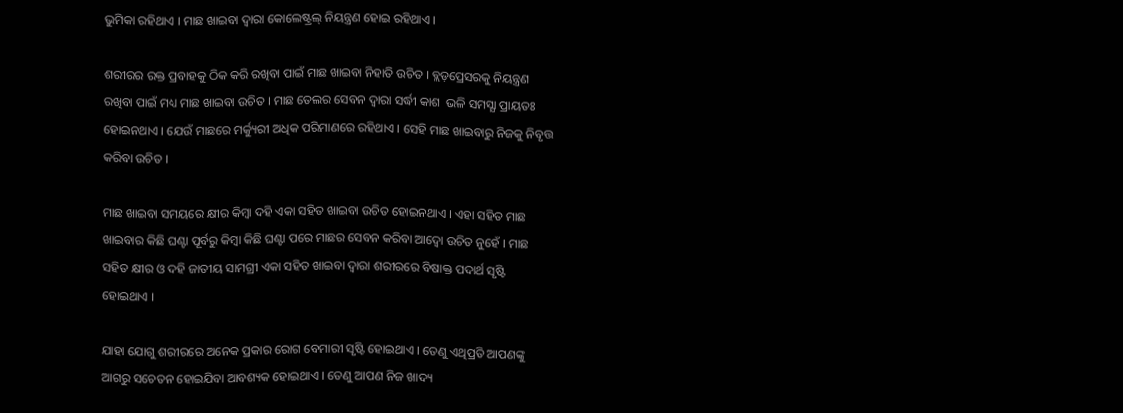ଭୁମିକା ରହିଥାଏ । ମାଛ ଖାଇବା ଦ୍ଵାରା କୋଲେଷ୍ଟ୍ରଲ୍ ନିୟନ୍ତ୍ରଣ ହୋଇ ରହିଥାଏ ।

ଶରୀରର ରକ୍ତ ପ୍ରବାହକୁ ଠିକ କରି ରଖିବା ପାଇଁ ମାଛ ଖାଇବା ନିହାତି ଉଚିତ । ବ୍ଲଡ଼ପ୍ରେସରକୁ ନିୟନ୍ତ୍ରଣ ରଖିବା ପାଇଁ ମଧ୍ୟ ମାଛ ଖାଇବା ଉଚିତ । ମାଛ ତେଲର ସେବନ ଦ୍ଵାରା ସର୍ଦ୍ଧୀ କାଶ  ଭଳି ସମସ୍ଯା ପ୍ରାୟତଃ ହୋଇନଥାଏ । ଯେଉଁ ମାଛରେ ମର୍କ୍ୟୁରୀ ଅଧିକ ପରିମାଣରେ ରହିଥାଏ । ସେହି ମାଛ ଖାଇବାରୁ ନିଜକୁ ନିବୃତ୍ତ କରିବା ଉଚିତ ।

ମାଛ ଖାଇବା ସମୟରେ କ୍ଷୀର କିମ୍ବା ଦହି ଏକା ସହିତ ଖାଇବା ଉଚିତ ହୋଇନଥାଏ । ଏହା ସହିତ ମାଛ ଖାଇବାର କିଛି ଘଣ୍ଟା ପୂର୍ବରୁ କିମ୍ବା କିଛି ଘଣ୍ଟା ପରେ ମାଛର ସେବନ କରିବା ଆଦ୍ୱୋ ଉଚିତ ନୁହେଁ । ମାଛ ସହିତ କ୍ଷୀର ଓ ଦହି ଜାତୀୟ ସାମଗ୍ରୀ ଏକା ସହିତ ଖାଇବା ଦ୍ଵାରା ଶରୀରରେ ବିଷାକ୍ତ ପଦାର୍ଥ ସୃଷ୍ଟି ହୋଇଥାଏ ।

ଯାହା ଯୋଗୁ ଶରୀରରେ ଅନେକ ପ୍ରକାର ରୋଗ ବେମାରୀ ସୃଷ୍ଟି ହୋଇଥାଏ । ତେଣୁ ଏଥିପ୍ରତି ଆପଣଙ୍କୁ ଆଗରୁ ସଚେତନ ହୋଇଯିବା ଆବଶ୍ୟକ ହୋଇଥାଏ । ତେଣୁ ଆପଣ ନିଜ ଖାଦ୍ୟ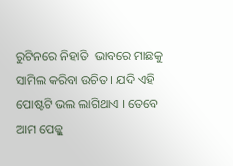ରୁଟିନରେ ନିହାତି  ଭାବରେ ମାଛକୁ ସାମିଲ କରିବା ଉଚିତ । ଯଦି ଏହି ପୋଷ୍ଟଟି ଭଲ ଲାଗିଥାଏ । ତେବେ ଆମ ପେଜ୍କୁ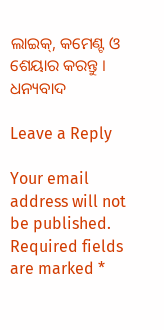ଲାଇକ୍, କମେଣ୍ଟ ଓ ଶେୟାର କରନ୍ତୁ । ଧନ୍ୟବାଦ

Leave a Reply

Your email address will not be published. Required fields are marked *